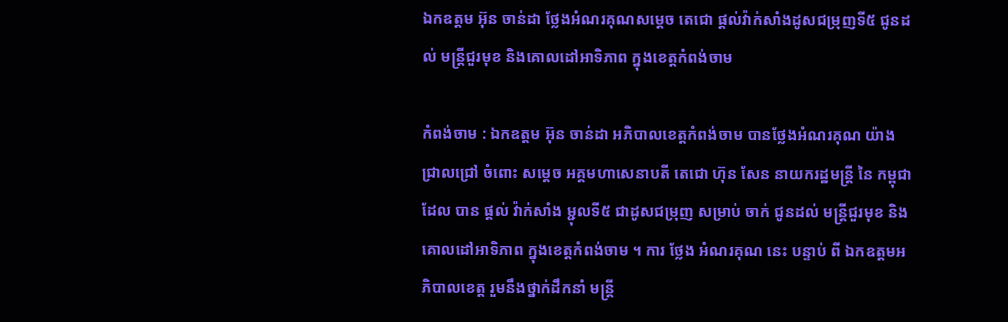ឯកឧត្តម អ៊ុន ចាន់ដា ថ្លែងអំណរគុណសម្តេច តេជោ ផ្តល់វ៉ាក់សាំងដូសជម្រុញទី៥ ជូនដល់ មន្ត្រីជួរមុខ និងគោលដៅអាទិភាព ក្នុងខេត្តកំពង់ចាម

កំពង់ចាម : ឯកឧត្តម អ៊ុន ចាន់ដា អភិបាលខេត្តកំពង់ចាម បានថ្លែងអំណរគុណ យ៉ាង ជ្រាលជ្រៅ ចំពោះ សម្តេច អគ្គមហាសេនាបតី តេជោ ហ៊ុន សែន នាយករដ្ឋមន្ត្រី នៃ កម្ពុជា ដែល បាន ផ្ដល់ វ៉ាក់សាំង ម្ជុលទី៥ ជាដូសជម្រុញ សម្រាប់ ចាក់ ជូនដល់ មន្ត្រីជួរមុខ និងគោលដៅអាទិភាព ក្នុងខេត្តកំពង់ចាម ។ ការ ថ្លែង អំណរគុណ នេះ បន្ទាប់ ពី ឯកឧត្តមអភិបាលខេត្ត រួមនឹងថ្នាក់ដឹកនាំ មន្ត្រី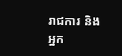រាជការ និង អ្នក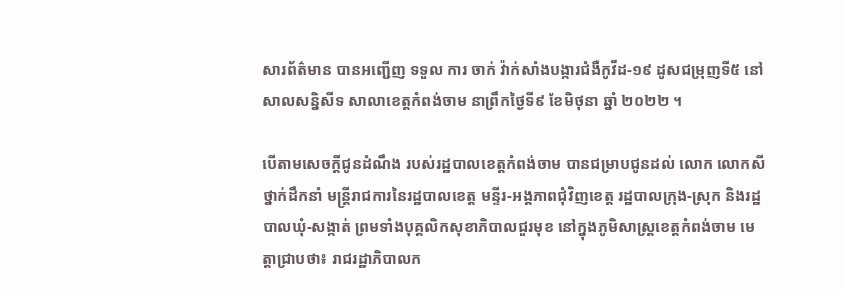សារព័ត៌មាន បានអញ្ជើញ ទទួល ការ ចាក់ វ៉ាក់សាំងបង្ការជំងឺកូវីដ-១៩ ដូសជម្រុញទី៥ នៅ សាលសន្និសីទ សាលាខេត្តកំពង់ចាម នាព្រឹកថ្ងៃទី៩ ខែមិថុនា ឆ្នាំ ២០២២ ។

បើតាមសេចក្ដីជូនដំណឹង របស់រដ្ឋបាលខេត្តកំពង់ចាម បានជម្រាបជូនដល់ លោក លោកសី ថ្នាក់ដឹកនាំ មន្ត្រីរាជការនៃរដ្ឋបាលខេត្ត មន្ទីរ-អង្គភាពជុំវិញខេត្ត រដ្ឋបាលក្រុង-ស្រុក និងរដ្ឋបាលឃុំ-សង្កាត់ ព្រមទាំងបុគ្គលិកសុខាភិបាលជួរមុខ នៅក្នុងភូមិសាស្ត្រខេត្តកំពង់ចាម មេត្តាជ្រាបថា៖ រាជរដ្ឋាភិបាលក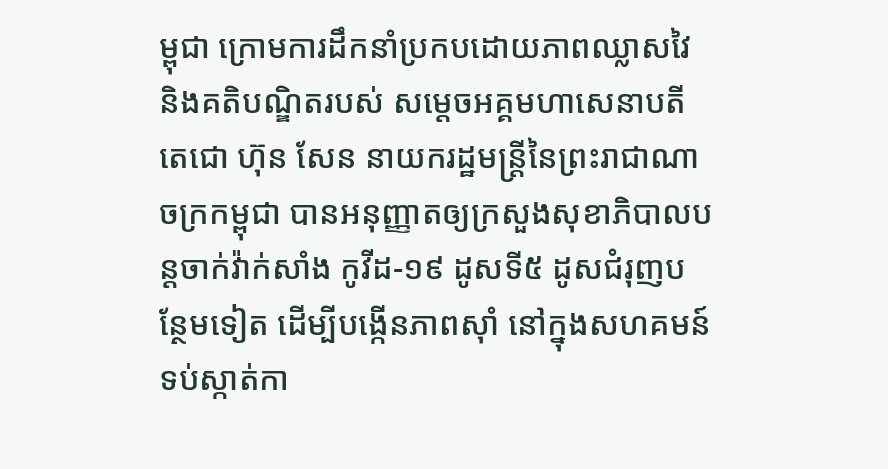ម្ពុជា ក្រោមការដឹកនាំប្រកបដោយភាពឈ្លាសវៃ និងគតិបណ្ឌិតរបស់ សម្តេចអគ្គមហាសេនាបតីតេជោ ហ៊ុន សែន នាយករដ្ឋមន្ត្រីនៃព្រះរាជាណាចក្រកម្ពុជា បានអនុញ្ញាតឲ្យក្រសួងសុខាភិបាលបន្តចាក់វ៉ាក់សាំង កូវីដ-១៩ ដូសទី៥ ដូសជំរុញបន្ថែមទៀត ដើម្បីបង្កើនភាពស៊ាំ នៅក្នុងសហគមន៍ទប់ស្កាត់កា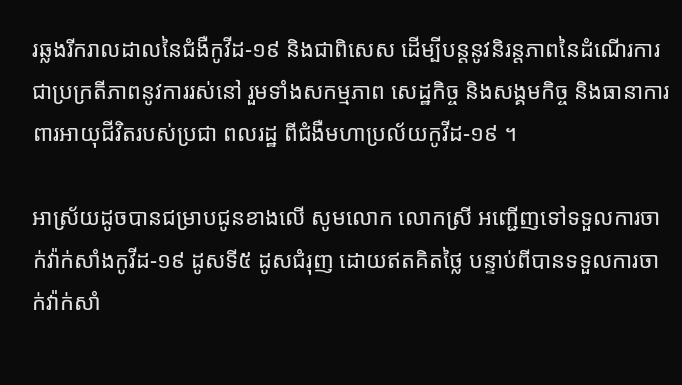រឆ្លងរីករាលដាលនៃជំងឺកូវីដ-១៩ និងជាពិសេស ដើម្បីបន្តនូវនិរន្តភាពនៃដំណើរការជាប្រក្រតីភាពនូវការរស់នៅ រួមទាំងសកម្មភាព សេដ្ឋកិច្ច និងសង្គមកិច្ច និងធានាការពារអាយុជីវិតរបស់ប្រជា ពលរដ្ឋ ពីជំងឺមហាប្រល័យកូវីដ-១៩ ។

អាស្រ័យដូចបានជម្រាបជូនខាងលើ សូមលោក លោកស្រី អញ្ជើញទៅទទួលការចាក់វ៉ាក់សាំងកូវីដ-១៩ ដូសទី៥ ដូសជំរុញ ដោយឥតគិតថ្លៃ បន្ទាប់ពីបានទទួលការចាក់វ៉ាក់សាំ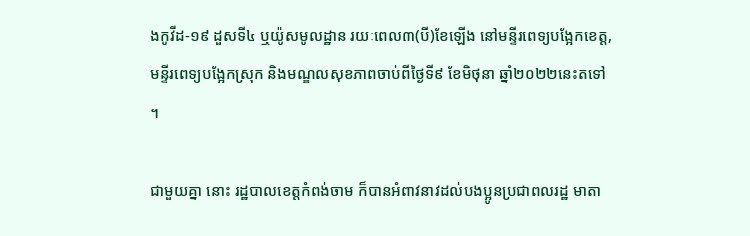ងកូវីដ-១៩ ដួសទី៤ ឬយ៉ូសមូលដ្ឋាន រយៈពេល៣(បី)ខែឡើង នៅមន្ទីរពេទ្យបង្អែកខេត្ត, មន្ទីរពេទ្យបង្អែកស្រុក និងមណ្ឌលសុខភាពចាប់ពីថ្ងៃទី៩ ខែមិថុនា ឆ្នាំ២០២២នេះតទៅ ។

ជាមួយគ្នា នោះ រដ្ឋបាលខេត្តកំពង់ចាម ក៏បានអំពាវនាវដល់បងប្អូនប្រជាពលរដ្ឋ មាតា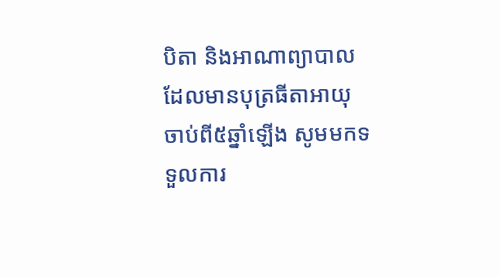បិតា និងអាណាព្យាបាលដែលមានបុត្រធីតាអាយុចាប់ពី៥ឆ្នាំឡើង សូមមកទទួលការ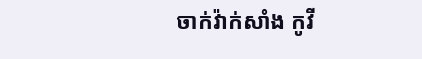ចាក់វ៉ាក់សាំង កូវី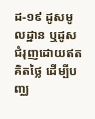ដ-១៩ ដូសមូលដ្ឋាន ឬដូសជំរុញដោយឥតគិតថ្លៃ ដើម្បីបញ្ឈ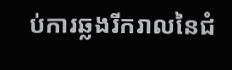ប់ការឆ្លងរីករាលនៃជំ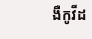ងឺកូវីដ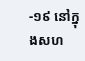-១៩ នៅក្នុងសហ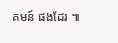គមន៍ ផងដែរ ៕